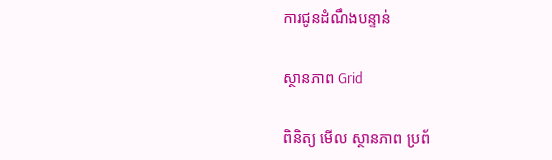ការជូនដំណឹងបន្ទាន់

ស្ថានភាព Grid

ពិនិត្យ មើល ស្ថានភាព ប្រព័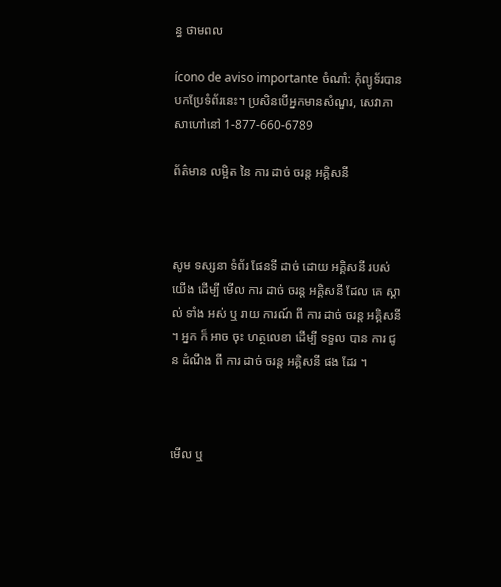ន្ធ ថាមពល

ícono de aviso importante ចំណាំ: កុំព្យូទ័របានបកប្រែទំព័រនេះ។ ប្រសិនបើអ្នកមានសំណួរ, សេវាភាសាហៅនៅ 1-877-660-6789

ព័ត៌មាន លម្អិត នៃ ការ ដាច់ ចរន្ត អគ្គិសនី



សូម ទស្សនា ទំព័រ ផែនទី ដាច់ ដោយ អគ្គិសនី របស់ យើង ដើម្បី មើល ការ ដាច់ ចរន្ត អគ្គិសនី ដែល គេ ស្គាល់ ទាំង អស់ ឬ រាយ ការណ៍ ពី ការ ដាច់ ចរន្ត អគ្គិសនី ។ អ្នក ក៏ អាច ចុះ ហត្ថលេខា ដើម្បី ទទួល បាន ការ ជូន ដំណឹង ពី ការ ដាច់ ចរន្ត អគ្គិសនី ផង ដែរ ។



មើល ឬ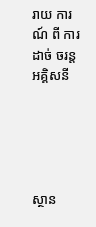រាយ ការណ៍ ពី ការ ដាច់ ចរន្ត អគ្គិសនី





ស្ថាន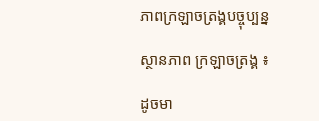ភាពក្រឡាចត្រង្គបច្ចុប្បន្ន

ស្ថានភាព ក្រឡាចត្រង្គ ៖

ដូចមា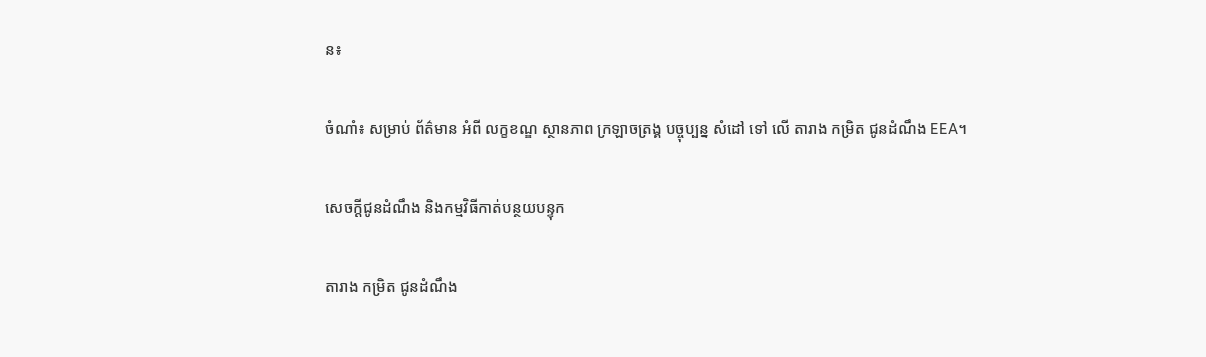ន៖

ចំណាំ៖ សម្រាប់ ព័ត៌មាន អំពី លក្ខខណ្ឌ ស្ថានភាព ក្រឡាចត្រង្គ បច្ចុប្បន្ន សំដៅ ទៅ លើ តារាង កម្រិត ជូនដំណឹង EEA។

សេចក្ដីជូនដំណឹង និងកម្មវិធីកាត់បន្ថយបន្ទុក

តារាង កម្រិត ជូនដំណឹង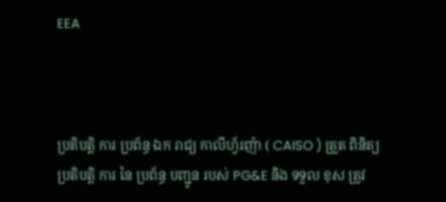EEA



ប្រតិបត្តិ ការ ប្រព័ន្ធ ឯក រាជ្យ កាលីហ្វ័រញ៉ា ( CAISO ) ត្រួត ពិនិត្យ ប្រតិបត្តិ ការ នៃ ប្រព័ន្ធ បញ្ជូន របស់ PG&E និង ទទួល ខុស ត្រូវ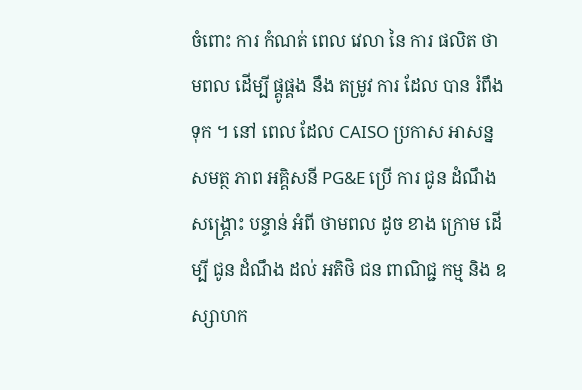ចំពោះ ការ កំណត់ ពេល វេលា នៃ ការ ផលិត ថាមពល ដើម្បី ផ្គូផ្គង នឹង តម្រូវ ការ ដែល បាន រំពឹង ទុក ។ នៅ ពេល ដែល CAISO ប្រកាស អាសន្ន សមត្ថ ភាព អគ្គិសនី PG&E ប្រើ ការ ជូន ដំណឹង សង្គ្រោះ បន្ទាន់ អំពី ថាមពល ដូច ខាង ក្រោម ដើម្បី ជូន ដំណឹង ដល់ អតិថិ ជន ពាណិជ្ជ កម្ម និង ឧស្សាហក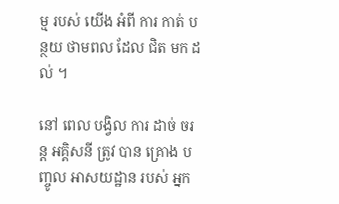ម្ម របស់ យើង អំពី ការ កាត់ បន្ថយ ថាមពល ដែល ជិត មក ដល់ ។

នៅ ពេល បង្វិល ការ ដាច់ ចរន្ត អគ្គិសនី ត្រូវ បាន គ្រោង បញ្ចូល អាសយដ្ឋាន របស់ អ្នក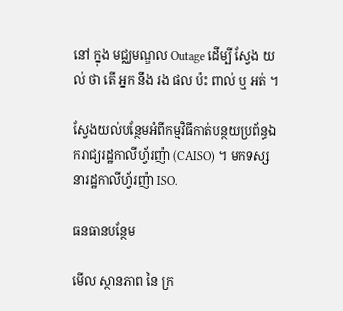នៅ ក្នុង មជ្ឈមណ្ឌល Outage ដើម្បី ស្វែង យល់ ថា តើ អ្នក នឹង រង ផល ប៉ះ ពាល់ ឬ អត់ ។

ស្វែងយល់បន្ថែមអំពីកម្មវិធីកាត់បន្ថយប្រព័ន្ធឯករាជ្យរដ្ឋកាលីហ្វ័រញ៉ា (CAISO) ។ មកទស្សនារដ្ឋកាលីហ្វ័រញ៉ា ISO.

ធនធានបន្ថែម

មើល ស្ថានភាព នៃ ក្រ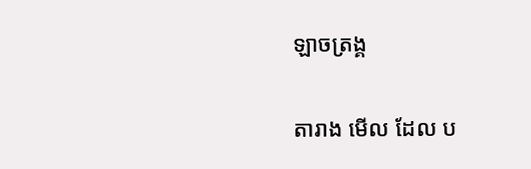ឡាចត្រង្គ

តារាង មើល ដែល ប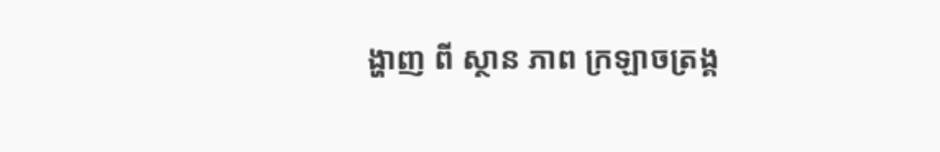ង្ហាញ ពី ស្ថាន ភាព ក្រឡាចត្រង្គ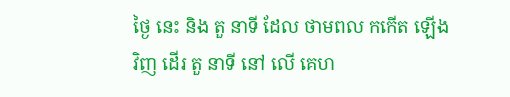ថ្ងៃ នេះ និង តួ នាទី ដែល ថាមពល កកើត ឡើង វិញ ដើរ តួ នាទី នៅ លើ គេហ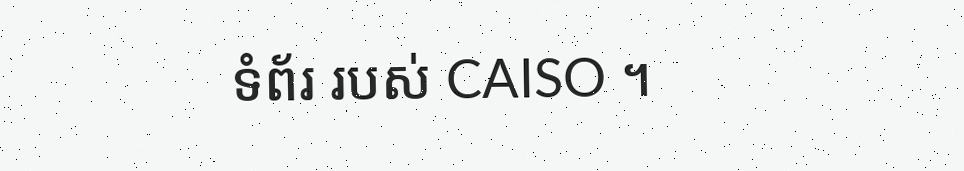ទំព័រ របស់ CAISO ។